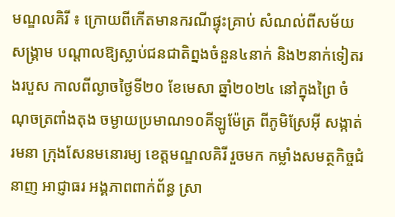មណ្ឌលគិរី ៖ ក្រោយពីកើតមានករណីផ្ទុះគ្រាប់ សំណល់ពីសម័យសង្គ្រាម បណ្តាលឱ្យស្លាប់ជនជាតិព្នងចំនួន៤នាក់ និង២នាក់ទៀតរងរបួស កាលពីល្ងាចថ្ងៃទី២០ ខែមេសា ឆ្នាំ២០២៤ នៅក្នុងព្រៃ ចំណុចត្រពាំងតុង ចម្ងាយប្រមាណ១០គីឡូម៉ែត្រ ពីភូមិស្រែអុី សង្កាត់រមនា ក្រុងសែនមនោរម្យ ខេត្តមណ្ឌលគិរី រួចមក កម្លាំងសមត្ថកិច្ចជំនាញ អាជ្ញាធរ អង្គភាពពាក់ព័ន្ធ ស្រា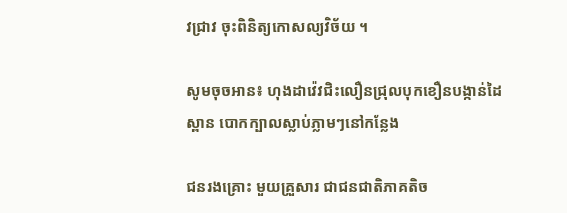វជ្រាវ ចុះពិនិត្យកោសល្យវិច័យ ។

សូមចុចអាន៖ ហុងដាវ៉េវជិះលឿនជ្រុលបុកខឿនបង្កាន់ដៃស្ពាន បោកក្បាលស្លាប់ភ្លាមៗនៅកន្លែង

ជនរងគ្រោះ មួយគ្រួសារ ជាជនជាតិភាគតិច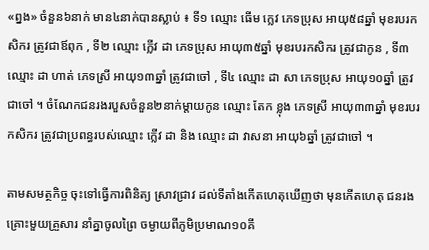«ព្នង» ចំនួន៦នាក់ មាន៤នាក់បានស្លាប់ ៖ ទី១ ឈ្មោះ ធើម ក្លេវ ភេទប្រុស អាយុ៥៨ឆ្នាំ មុខរបរកសិករ ត្រូវជាឪពុក , ទី២ ឈ្មោះ ក្លើវ ដា ភេទប្រុស អាយុ៣៥ឆ្នាំ មុខរបរកសិករ ត្រូវជាកូន , ទី៣ ឈ្មោះ ដា ហាត់ ភេទស្រី អាយុ១៣ឆ្នាំ ត្រូវជាចៅ , ទី៤ ឈ្មោះ ដា សា ភេទប្រុស អាយុ១០ឆ្នាំ ត្រូវជាចៅ ។ ចំណែកជនរងរបួសចំនួន២នាក់ម្តាយកូន ឈ្មោះ តែក ខ្លុង ភេទស្រី អាយុ៣៣ឆ្នាំ មុខរបរកសិករ ត្រូវជាប្រពន្ធរបស់ឈ្មោះ ក្លើវ ដា និង ឈ្មោះ ដា វាសនា អាយុ៦ឆ្នាំ ត្រូវជាចៅ ។

តាមសមត្ថកិច្ច ចុះទៅធ្វើការពិនិត្យ ស្រាវជ្រាវ ដល់ទីតាំងកើតហេតុឃើញថា មុនកើតហេតុ ជនរងគ្រោះមួយគ្រួសារ នាំគ្នាចូលព្រៃ ចម្ងាយពីភូមិប្រមាណ១០គី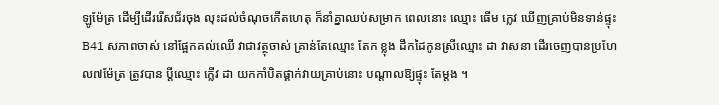ឡូម៉ែត្រ ដើម្បីដើររើសជ័រចុង លុះដល់ចំណុចកើតហេតុ ក៏នាំគ្នាឈប់សម្រាក ពេលនោះ ឈ្មោះ ធើម ក្លេវ ឃើញគ្រាប់មិនទាន់ផ្ទុះ B41 សភាពចាស់ នៅផ្អែកគល់ឈើ វាជាវត្ថុចាស់ គ្រាន់តែឈ្មោះ តែក ខ្លុង ដឹកដៃកូនស្រីឈ្មោះ ដា វាសនា ដើរចេញបានប្រហែល៧ម៉ែត្រ ត្រូវបាន ប្តីឈ្មោះ ក្លើវ ដា យកកាំបិតផ្គាក់វាយគ្រាប់នោះ បណ្តាលឱ្យផ្ទុះ តែម្តង ។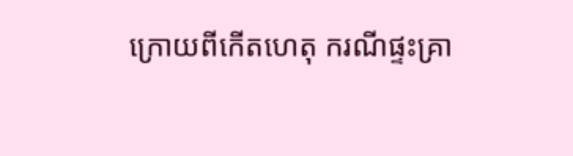ក្រោយពីកើតហេតុ ករណីផ្ទះគ្រា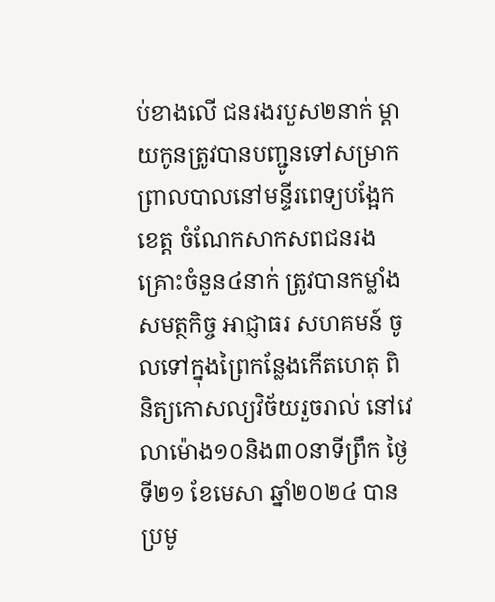ប់ខាងលើ ជនរងរបួស២នាក់ ម្តាយកូនត្រូវបានបញ្ជូនទៅសម្រាកព្រាលបាលនៅមន្ទីរពេទ្យបង្អែកខេត្ត ចំណែកសាកសពជនរងគ្រោះចំនួន៤នាក់ ត្រូវបានកម្លាំងសមត្ថកិច្ច អាជ្ញាធរ សហគមន៍ ចូលទៅក្នុងព្រៃកន្លែងកើតហេតុ ពិនិត្យកោសល្យវិច័យរួចរាល់ នៅវេលាម៉ោង១០និង៣០នាទីព្រឹក ថ្ងៃទី២១ ខែមេសា ឆ្នាំ២០២៤ បានប្រមូ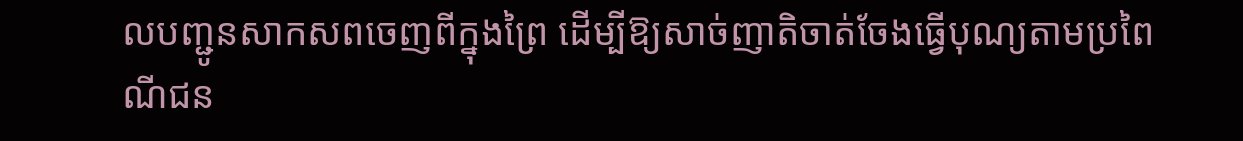លបញ្ជូនសាកសពចេញពីក្នុងព្រៃ ដើម្បីឱ្យសាច់ញាតិចាត់ចែងធ្វើបុណ្យតាមប្រពៃណីជន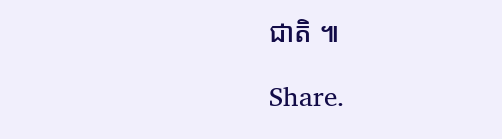ជាតិ ៕

Share.